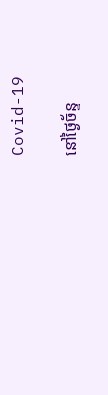Covid-19

នៅថ្ងៃច័ន្ទ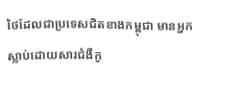ថៃដែលជាប្រទេសជិតខាងកម្ពុជា មានអ្នកស្លាប់ដោយសារជំងឺកូ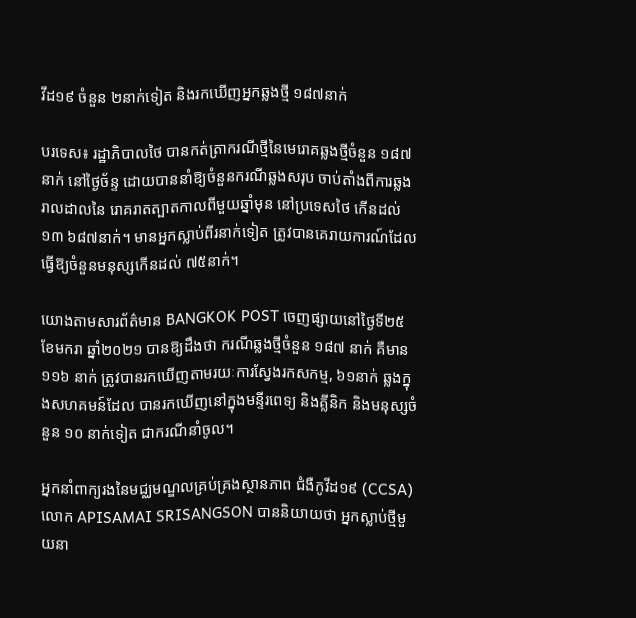វីដ១៩ ចំនួន ២នាក់ទៀត និងរកឃើញអ្នកឆ្លងថ្មី ១៨៧នាក់

បរទេស៖ រដ្ឋាភិបាលថៃ បានកត់ត្រាករណីថ្មីនៃមេរោគឆ្លងថ្មីចំនួន ១៨៧ នាក់ នៅថ្ងៃច័ន្ទ ដោយបាននាំឱ្យចំនួនករណីឆ្លងសរុប ចាប់តាំងពីការឆ្លងរាលដាលនៃ រោគរាតត្បាតកាលពីមួយឆ្នាំមុន នៅប្រទេសថៃ កើនដល់ ១៣ ៦៨៧នាក់។ មានអ្នកស្លាប់ពីរនាក់ទៀត ត្រូវបានគេរាយការណ៍ដែល ធ្វើឱ្យចំនួនមនុស្សកើនដល់ ៧៥នាក់។

យោងតាមសារព័ត៌មាន BANGKOK POST ចេញផ្សាយនៅថ្ងៃទី២៥ ខែមករា ឆ្នាំ២០២១ បានឱ្យដឹងថា ករណីឆ្លងថ្មីចំនួន ១៨៧ នាក់ គឺមាន ១១៦ នាក់ ត្រូវបានរកឃើញតាមរយៈការស្វែងរកសកម្ម, ៦១នាក់ ឆ្លងក្នុងសហគមន៍ដែល បានរកឃើញនៅក្នុងមន្ទីរពេទ្យ និងគ្លីនិក និងមនុស្សចំនួន ១០ នាក់ទៀត ជាករណីនាំចូល។

អ្នកនាំពាក្យរងនៃមជ្ឈមណ្ឌលគ្រប់គ្រងស្ថានភាព ជំងឺកូវីដ១៩ (CCSA) លោក APISAMAI SRISANGSON បាននិយាយថា អ្នកស្លាប់ថ្មីមួយនា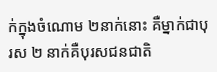ក់ក្នុងចំណោម ២នាក់នោះ គឺម្នាក់ជាបុរស ២ នាក់គឺបុរសជនជាតិ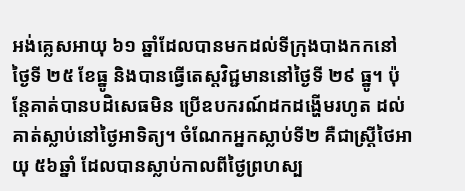អង់គ្លេសអាយុ ៦១ ឆ្នាំដែលបានមកដល់ទីក្រុងបាងកកនៅថ្ងៃទី ២៥ ខែធ្នូ និងបានធ្វើតេស្តវិជ្ជមាននៅថ្ងៃទី ២៩ ធ្នូ។ ប៉ុន្តែគាត់បានបដិសេធមិន ប្រើឧបករណ៍ដកដង្ហើមរហូត ដល់គាត់ស្លាប់នៅថ្ងៃអាទិត្យ។ ចំណែកអ្នកស្លាប់ទី២ គឺជាស្ត្រីថៃអាយុ ៥៦ឆ្នាំ ដែលបានស្លាប់កាលពីថ្ងៃព្រហស្ប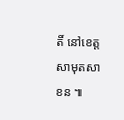តិ៍ នៅខេត្ត សាមុតសាខន ៕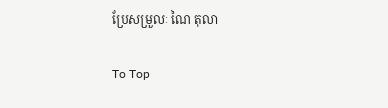ប្រែសម្រួលៈ ណៃ តុលា

To Top